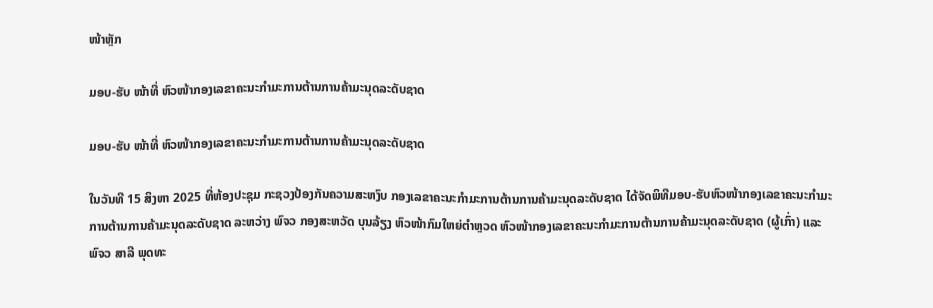ໜ້າຫຼັກ

ມອບ-ຮັບ ໜ້າທີ່ ຫົວໜ້າກອງເລຂາຄະນະກຳມະການຕ້ານການຄ້າມະນຸດລະດັບຊາດ

ມອບ-ຮັບ ໜ້າທີ່ ຫົວໜ້າກອງເລຂາຄະນະກຳມະການຕ້ານການຄ້າມະນຸດລະດັບຊາດ

ໃນວັນທີ 15 ສິງຫາ 2025 ທີ່ຫ້ອງປະຊຸມ ກະຊວງປ້ອງກັນຄວາມສະຫງົບ ກອງເລຂາຄະນະກຳມະການຕ້ານການຄ້າມະນຸດລະດັບຊາດ ໄດ້ຈັດພິທີມອບ-ຮັບຫົວໜ້າກອງເລຂາຄະນະກຳມະການຕ້ານການຄ້າມະນຸດລະດັບຊາດ ລະຫວ່າງ ພົຈວ ກອງສະຫວັດ ບຸນລ້ຽງ ຫົວໜ້າກົມໃຫຍ່ຕໍາຫຼວດ ຫົວໜ້າກອງເລຂາຄະນະກຳມະການຕ້ານການຄ້າມະນຸດລະດັບຊາດ (ຜູ້ເກົ່າ) ແລະ ພົຈວ ສາລີ ພຸດທະ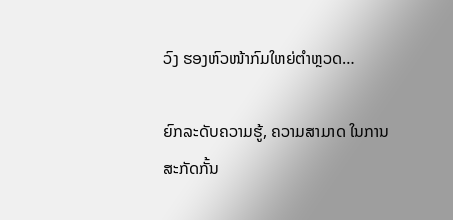ວົງ ຮອງຫົວໜ້າກົມໃຫຍ່ຕຳຫຼວດ…

ຍົກລະດັບຄວາມຮູ້, ຄວາມສາມາດ ໃນການສະກັດກັ້ນ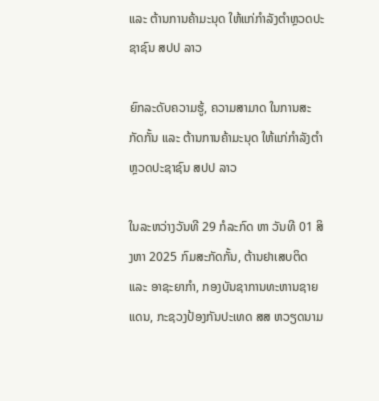ແລະ ຕ້ານການຄ້າມະນຸດ ໃຫ້ແກ່ກຳລັງຕຳຫຼວດປະຊາຊົນ ສປປ ລາວ

ຍົກລະດັບຄວາມຮູ້, ຄວາມສາມາດ ໃນການສະກັດກັ້ນ ແລະ ຕ້ານການຄ້າມະນຸດ ໃຫ້ແກ່ກຳລັງຕຳຫຼວດປະຊາຊົນ ສປປ ລາວ

ໃນລະຫວ່າງວັນທີ 29 ກໍລະກົດ ຫາ ວັນທີ 01 ສິງຫາ 2025 ກົມສະກັດກັ້ນ, ຕ້ານຢາເສບຕິດ ແລະ ອາຊະຍາກຳ, ກອງບັນຊາການທະຫານຊາຍແດນ, ກະຊວງປ້ອງກັນປະເທດ ສສ ຫວຽດນາມ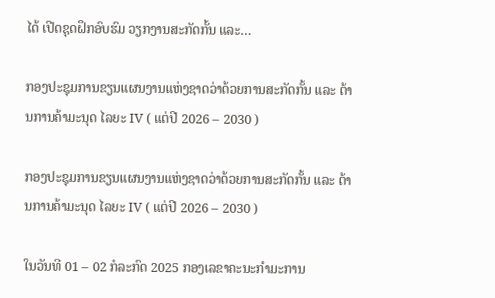ໄດ້ ເປີດຊຸດຝຶກອົບຮົມ ວຽກງານສະກັດກັ້ນ ແລະ…

ກອງປະຊຸມການຂຽນແຜນງານແຫ່ງຊາດວ່າດ້ວຍການສະກັດກັ້ນ ແລະ ຕ້ານການຄ້າມະນຸດ ໄລຍະ IV ( ແຕ່ປີ 2026 – 2030 )

ກອງປະຊຸມການຂຽນແຜນງານແຫ່ງຊາດວ່າດ້ວຍການສະກັດກັ້ນ ແລະ ຕ້ານການຄ້າມະນຸດ ໄລຍະ IV ( ແຕ່ປີ 2026 – 2030 )

ໃນວັນທີ 01 – 02 ກໍລະກົດ 2025 ກອງເລຂາຄະນະກໍາມະການ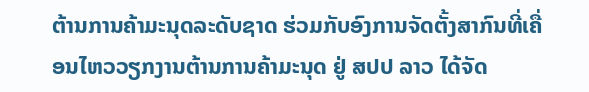ຕ້ານການຄ້າມະນຸດລະດັບຊາດ ຮ່ວມກັບອົງການຈັດຕັ້ງສາກົນທີ່ເຄື່ອນໄຫວວຽກງານຕ້ານການຄ້າມະນຸດ ຢູ່ ສປປ ລາວ ໄດ້ຈັດ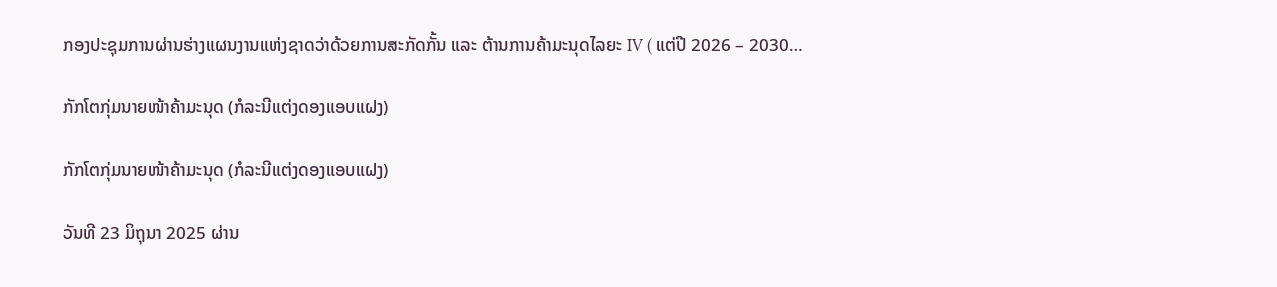ກອງປະຊຸມການຜ່ານຮ່າງແຜນງານແຫ່ງຊາດວ່າດ້ວຍການສະກັດກັ້ນ ແລະ ຕ້ານການຄ້າມະນຸດໄລຍະ IV ( ແຕ່ປີ 2026 – 2030…

ກັກໂຕກຸ່ມນາຍໜ້າຄ້າມະນຸດ (ກໍລະນີແຕ່ງດອງແອບແຝງ)

ກັກໂຕກຸ່ມນາຍໜ້າຄ້າມະນຸດ (ກໍລະນີແຕ່ງດອງແອບແຝງ)

ວັນທີ 23 ມິຖຸນາ 2025 ຜ່ານ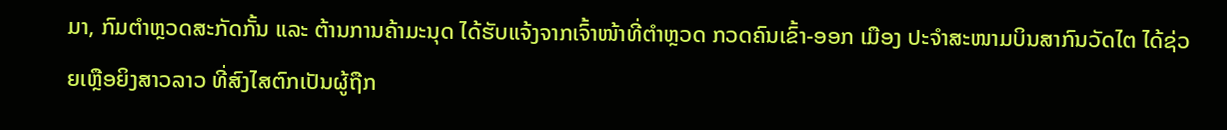ມາ, ກົມຕໍາຫຼວດສະກັດກັ້ນ ແລະ ຕ້ານການຄ້າມະນຸດ ໄດ້ຮັບແຈ້ງຈາກເຈົ້າໜ້າທີ່ຕໍາຫຼວດ ກວດຄົນເຂົ້າ-ອອກ ເມືອງ ປະຈຳສະໜາມບິນສາກົນວັດໄຕ ໄດ້ຊ່ວຍເຫຼືອຍິງສາວລາວ ທີ່ສົງໄສຕົກເປັນຜູ້ຖືກ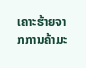ເຄາະຮ້າຍຈາກການຄ້າມະ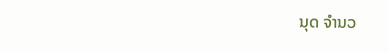ນຸດ ຈຳນວ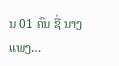ນ 01 ຄົນ ຊື່ ນາງ ແພງ…